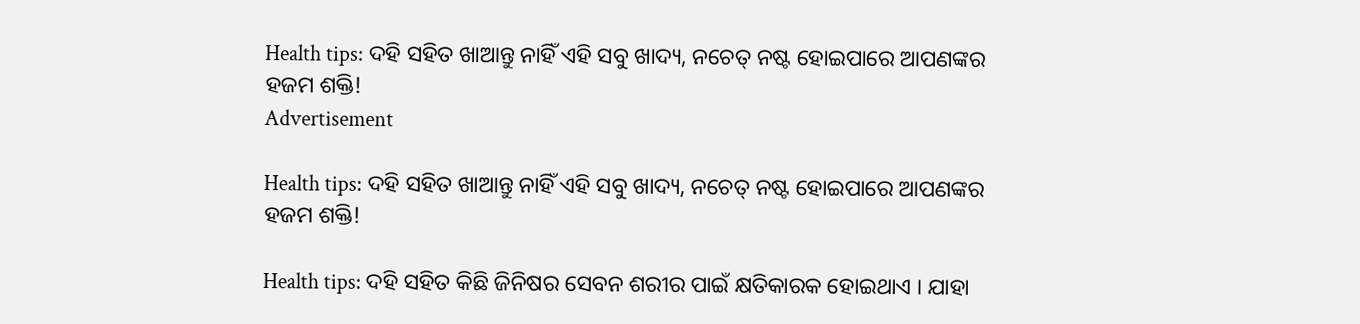Health tips: ଦହି ସହିତ ଖାଆନ୍ତୁ ନାହିଁ ଏହି ସବୁ ଖାଦ୍ୟ, ନଚେତ୍ ନଷ୍ଟ ହୋଇପାରେ ଆପଣଙ୍କର ହଜମ ଶକ୍ତି!
Advertisement

Health tips: ଦହି ସହିତ ଖାଆନ୍ତୁ ନାହିଁ ଏହି ସବୁ ଖାଦ୍ୟ, ନଚେତ୍ ନଷ୍ଟ ହୋଇପାରେ ଆପଣଙ୍କର ହଜମ ଶକ୍ତି!

Health tips: ଦହି ସହିତ କିଛି ଜିନିଷର ସେବନ ଶରୀର ପାଇଁ କ୍ଷତିକାରକ ହୋଇଥାଏ । ଯାହା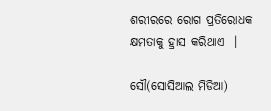ଶରୀରରେ ରୋଗ ପ୍ରତିରୋଧକ କ୍ଷମତାକୁ ହ୍ରାସ କରିଥାଏ  ।

ସୌ(ସୋସିଆଲ ମିଡିଆ)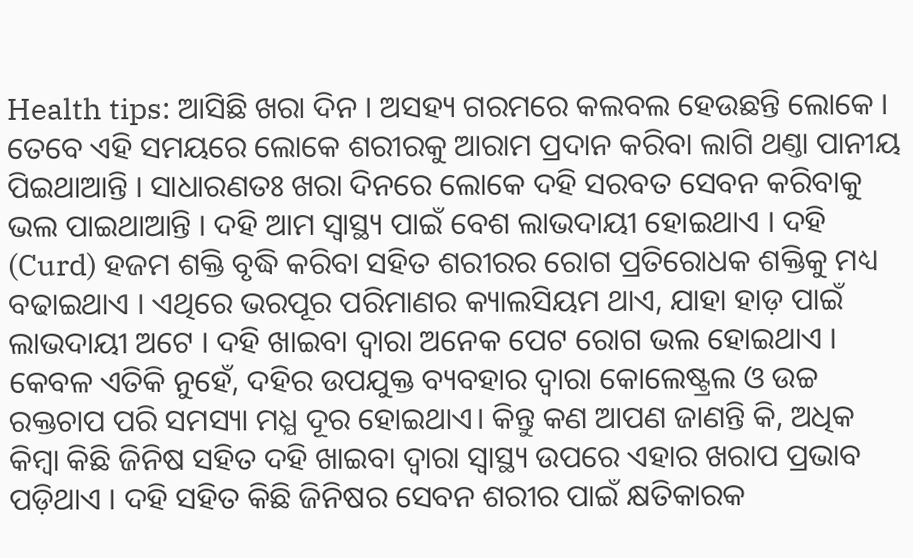Health tips: ଆସିଛି ଖରା ଦିନ । ଅସହ୍ୟ ଗରମରେ କଲବଲ ହେଉଛନ୍ତି ଲୋକେ । ତେବେ ଏହି ସମୟରେ ଲୋକେ ଶରୀରକୁ ଆରାମ ପ୍ରଦାନ କରିବା ଲାଗି ଥଣ୍ତା ପାନୀୟ ପିଇଥାଆନ୍ତି । ସାଧାରଣତଃ ଖରା ଦିନରେ ଲୋକେ ଦହି ସରବତ ସେବନ କରିବାକୁ ଭଲ ପାଇଥାଆନ୍ତି । ଦହି ଆମ ସ୍ୱାସ୍ଥ୍ୟ ପାଇଁ ବେଶ ଲାଭଦାୟୀ ହୋଇଥାଏ । ଦହି (Curd) ହଜମ ଶକ୍ତି ବୃଦ୍ଧି କରିବା ସହିତ ଶରୀରର ରୋଗ ପ୍ରତିରୋଧକ ଶକ୍ତିକୁ ମଧ୍ୟ ବଢାଇଥାଏ । ଏଥିରେ ଭରପୂର ପରିମାଣର କ୍ୟାଲସିୟମ ଥାଏ, ଯାହା ହାଡ଼ ପାଇଁ ଲାଭଦାୟୀ ଅଟେ । ଦହି ଖାଇବା ଦ୍ୱାରା ଅନେକ ପେଟ ରୋଗ ଭଲ ହୋଇଥାଏ । କେବଳ ଏତିକି ନୁହେଁ, ଦହିର ଉପଯୁକ୍ତ ବ୍ୟବହାର ଦ୍ୱାରା କୋଲେଷ୍ଟ୍ରଲ ଓ ଉଚ୍ଚ ରକ୍ତଚାପ ପରି ସମସ୍ୟା ମଧ୍ଯ ଦୂର ହୋଇଥାଏ। କିନ୍ତୁ କଣ ଆପଣ ଜାଣନ୍ତି କି, ଅଧିକ କିମ୍ବା କିଛି ଜିନିଷ ସହିତ ଦହି ଖାଇବା ଦ୍ବାରା ସ୍ୱାସ୍ଥ୍ୟ ଉପରେ ଏହାର ଖରାପ ପ୍ରଭାବ ପଡ଼ିଥାଏ । ଦହି ସହିତ କିଛି ଜିନିଷର ସେବନ ଶରୀର ପାଇଁ କ୍ଷତିକାରକ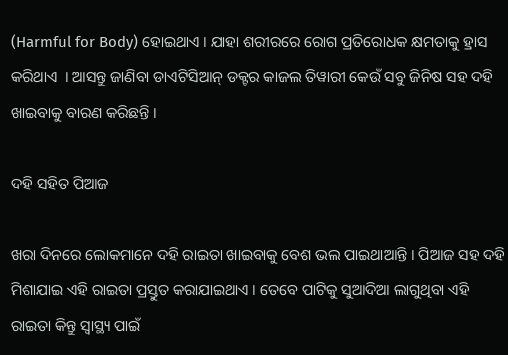(Harmful for Body) ହୋଇଥାଏ । ଯାହା ଶରୀରରେ ରୋଗ ପ୍ରତିରୋଧକ କ୍ଷମତାକୁ ହ୍ରାସ କରିଥାଏ  । ଆସନ୍ତୁ ଜାଣିବା ଡାଏଟିସିଆନ୍ ଡକ୍ଟର କାଜଲ ତିୱାରୀ କେଉଁ ସବୁ ଜିନିଷ ସହ ଦହି ଖାଇବାକୁ ବାରଣ କରିଛନ୍ତି ।

ଦହି ସହିତ ପିଆଜ

ଖରା ଦିନରେ ଲୋକମାନେ ଦହି ରାଇତା ଖାଇବାକୁ ବେଶ ଭଲ ପାଇଥାଆନ୍ତି । ପିଆଜ ସହ ଦହି ମିଶାଯାଇ ଏହି ରାଇତା ପ୍ରସ୍ତୁତ କରାଯାଇଥାଏ । ତେବେ ପାଟିକୁ ସୁଆଦିଆ ଲାଗୁଥିବା ଏହି ରାଇତା କିନ୍ତୁ ସ୍ୱାସ୍ଥ୍ୟ ପାଇଁ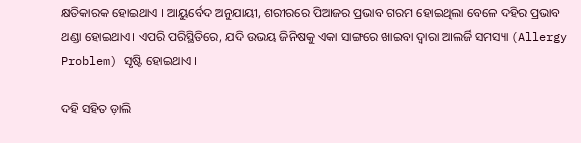କ୍ଷତିକାରକ ହୋଇଥାଏ । ଆୟୁର୍ବେଦ ଅନୁଯାୟୀ, ଶରୀରରେ ପିଆଜର ପ୍ରଭାବ ଗରମ ହୋଇଥିଲା ବେଳେ ଦହିର ପ୍ରଭାବ ଥଣ୍ଡା ହୋଇଥାଏ। ଏପରି ପରିସ୍ଥିତିରେ, ଯଦି ଉଭୟ ଜିନିଷକୁ ଏକା ସାଙ୍ଗରେ ଖାଇବା ଦ୍ବାରା ଆଲର୍ଜି ସମସ୍ୟା (Allergy Problem) ସୃଷ୍ଟି ହୋଇଥାଏ ।

ଦହି ସହିତ ଡ଼ାଲି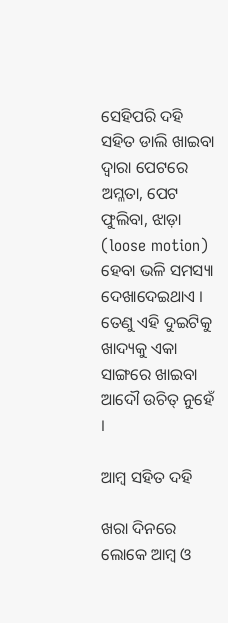ସେହିପରି ଦହି ସହିତ ଡାଲି ଖାଇବା ଦ୍ବାରା ପେଟରେ ଅମ୍ଳତା, ପେଟ ଫୁଲିବା, ଝାଡ଼ା (loose motion) ହେବା ଭଳି ସମସ୍ୟା ଦେଖାଦେଇଥାଏ । ତେଣୁ ଏହି ଦୁଇଟିକୁ ଖାଦ୍ୟକୁ ଏକା ସାଙ୍ଗରେ ଖାଇବା ଆଦୌ ଉଚିତ୍ ନୁହେଁ ।

ଆମ୍ବ ସହିତ ଦହି

ଖରା ଦିନରେ ଲୋକେ ଆମ୍ବ ଓ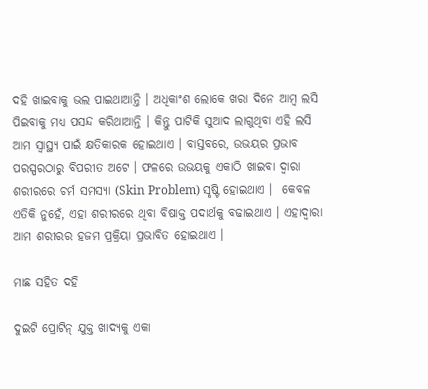ଦହି ଖାଇବାକୁ ଭଲ ପାଇଥାଆନ୍ତି । ଅଧିକାଂଶ ଲୋକେ ଖରା ଦିନେ ଆମ୍ବ ଲସି ପିଇବାକୁ ମଧ୍ଯ ପସନ୍ଦ କରିଥାଆନ୍ତି । କିନ୍ତୁ ପାଟିକି ସୁଆଦ ଲାଗୁଥିବା ଏହି ଲସି ଆମ ସ୍ୱାସ୍ଥ୍ୟ ପାଇଁ କ୍ଷତିକାରକ ହୋଇଥାଏ । ବାସ୍ତବରେ, ଉଭୟର ପ୍ରଭାବ ପରସ୍ପରଠାରୁ ବିପରୀତ ଅଟେ । ଫଳରେ ଉଭୟକୁ ଏକାଠି ଖାଇବା ଦ୍ବାରା ଶରୀରରେ ଚର୍ମ ସମସ୍ୟା (Skin Problem) ସୃଷ୍ଟି ହୋଇଥାଏ ।  କେବଳ ଏତିକି ନୁହେଁ, ଏହା ଶରୀରରେ ଥିବା ବିଷାକ୍ତ ପଦାର୍ଥକୁ ବଢାଇଥାଏ । ଏହାଦ୍ବାରା ଆମ ଶରୀରର ହଜମ ପ୍ରକ୍ରିୟା ପ୍ରଭାବିତ ହୋଇଥାଏ ।

ମାଛ ସହିତ ଦହି

ଦୁଇଟି ପ୍ରୋଟିନ୍ ଯୁକ୍ତ ଖାଦ୍ୟକୁ ଏକା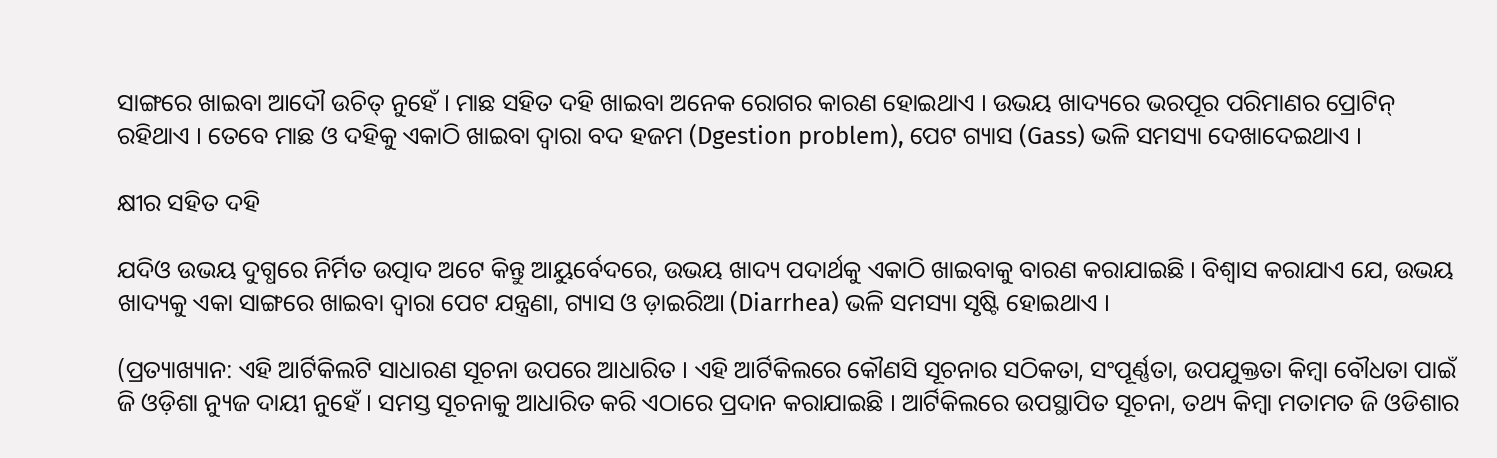ସାଙ୍ଗରେ ଖାଇବା ଆଦୌ ଉଚିତ୍ ନୁହେଁ । ମାଛ ସହିତ ଦହି ଖାଇବା ଅନେକ ରୋଗର କାରଣ ହୋଇଥାଏ । ଉଭୟ ଖାଦ୍ୟରେ ଭରପୂର ପରିମାଣର ପ୍ରୋଟିନ୍ ରହିଥାଏ । ତେବେ ମାଛ ଓ ଦହିକୁ ଏକାଠି ଖାଇବା ଦ୍ବାରା ବଦ ହଜମ (Dgestion problem), ପେଟ ଗ୍ୟାସ (Gass) ଭଳି ସମସ୍ୟା ଦେଖାଦେଇଥାଏ ।

କ୍ଷୀର ସହିତ ଦହି

ଯଦିଓ ଉଭୟ ଦୁଗ୍ଧରେ ନିର୍ମିତ ଉତ୍ପାଦ ଅଟେ କିନ୍ତୁ ଆୟୁର୍ବେଦରେ, ଉଭୟ ଖାଦ୍ୟ ପଦାର୍ଥକୁ ଏକାଠି ଖାଇବାକୁ ବାରଣ କରାଯାଇଛି । ବିଶ୍ୱାସ କରାଯାଏ ଯେ, ଉଭୟ ଖାଦ୍ୟକୁ ଏକା ସାଙ୍ଗରେ ଖାଇବା ଦ୍ବାରା ପେଟ ଯନ୍ତ୍ରଣା, ଗ୍ୟାସ ଓ ଡ଼ାଇରିଆ (Diarrhea) ଭଳି ସମସ୍ୟା ସୃଷ୍ଟି ହୋଇଥାଏ ।

(ପ୍ରତ୍ୟାଖ୍ୟାନ: ଏହି ଆର୍ଟିକିଲଟି ସାଧାରଣ ସୂଚନା ଉପରେ ଆଧାରିତ । ଏହି ଆର୍ଟିକିଲରେ କୌଣସି ସୂଚନାର ସଠିକତା, ସଂପୂର୍ଣ୍ଣତା, ଉପଯୁକ୍ତତା କିମ୍ବା ବୌଧତା ପାଇଁ ଜି ଓଡ଼ିଶା ନ୍ୟୁଜ ଦାୟୀ ନୁହେଁ । ସମସ୍ତ ସୂଚନାକୁ ଆଧାରିତ କରି ଏଠାରେ ପ୍ରଦାନ କରାଯାଇଛି । ଆର୍ଟିକିଲରେ ଉପସ୍ଥାପିତ ସୂଚନା, ତଥ୍ୟ କିମ୍ବା ମତାମତ ଜି ଓଡିଶାର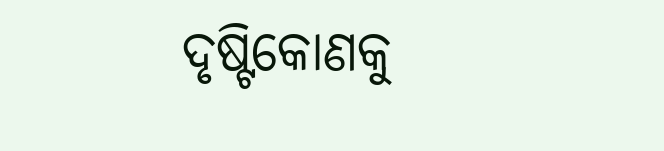ଦୃଷ୍ଟିକୋଣକୁ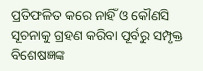ପ୍ରତିଫଳିତ କରେ ନାହିଁ ଓ କୌଣସି ସୂଚନାକୁ ଗ୍ରହଣ କରିବା ପୂର୍ବରୁ ସମ୍ପୃକ୍ତ ବିଶେଷଜ୍ଞଙ୍କ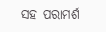ସହ ପରାମର୍ଶ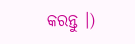କରନ୍ତୁ ।)